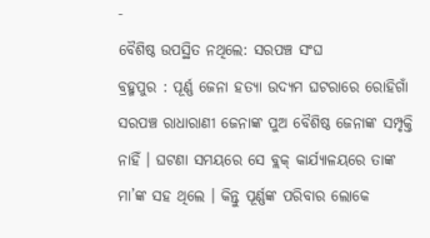-
ବୈଶିଷ୍ଠ ଉପସ୍ଥିତ ନଥିଲେ: ସରପଞ୍ଚ ସଂଘ
ବ୍ରହ୍ମପୁର : ପୂର୍ଣ୍ଣ ଜେନା ହତ୍ୟା ଉଦ୍ୟମ ଘଟରାରେ ରୋହିଗାଁ ସରପଞ୍ଚ ରାଧାରାଣୀ ଜେନାଙ୍କ ପୁଅ ବୈଶିଷ୍ଠ ଜେନାଙ୍କ ସମ୍ପୃକ୍ତି ନାହିଁ । ଘଟଣା ସମୟରେ ସେ ବ୍ଲକ୍ କାର୍ଯ୍ୟାଳୟରେ ତାଙ୍କ ମା’ଙ୍କ ସହ ଥିଲେ । କିନ୍ତୁ ପୂର୍ଣ୍ଣଙ୍କ ପରିବାର ଲୋକେ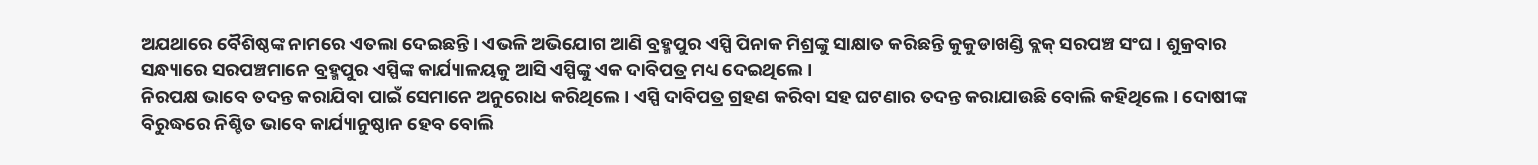ଅଯଥାରେ ବୈଶିଷ୍ଠଙ୍କ ନାମରେ ଏତଲା ଦେଇଛନ୍ତି । ଏଭଳି ଅଭିଯୋଗ ଆଣି ବ୍ରହ୍ମପୁର ଏସ୍ପି ପିନାକ ମିଶ୍ରଙ୍କୁ ସାକ୍ଷାତ କରିଛନ୍ତି କୁକୁଡାଖଣ୍ଡି ବ୍ଲକ୍ ସରପଞ୍ଚ ସଂଘ । ଶୁକ୍ରବାର ସନ୍ଧ୍ୟାରେ ସରପଞ୍ଚମାନେ ବ୍ରହ୍ମପୁର ଏସ୍ପିଙ୍କ କାର୍ଯ୍ୟାଳୟକୁ ଆସି ଏସ୍ପିଙ୍କୁ ଏକ ଦାବିପତ୍ର ମଧ୍ୟ ଦେଇଥିଲେ ।
ନିରପକ୍ଷ ଭାବେ ତଦନ୍ତ କରାଯିବା ପାଇଁ ସେମାନେ ଅନୁରୋଧ କରିଥିଲେ । ଏସ୍ପି ଦାବିପତ୍ର ଗ୍ରହଣ କରିବା ସହ ଘଟଣାର ତଦନ୍ତ କରାଯାଉଛି ବୋଲି କହିଥିଲେ । ଦୋଷୀଙ୍କ ବିରୁଦ୍ଧରେ ନିଶ୍ଚିତ ଭାବେ କାର୍ଯ୍ୟାନୁଷ୍ଠାନ ହେବ ବୋଲି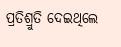ପ୍ରତିଶ୍ରୁତି ଦେଇଥିଲେ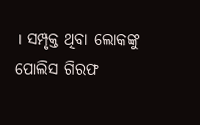। ସମ୍ପୃକ୍ତ ଥିବା ଲୋକଙ୍କୁ ପୋଲିସ ଗିରଫ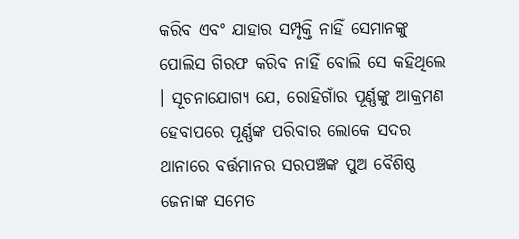କରିବ ଏବଂ ଯାହାର ସମ୍ପୃକ୍ତି ନାହିଁ ସେମାନଙ୍କୁ ପୋଲିସ ଗିରଫ କରିବ ନାହିଁ ବୋଲି ସେ କହିଥିଲେ । ସୂଚନାଯୋଗ୍ୟ ଯେ, ରୋହିଗାଁର ପୂର୍ଣ୍ଣଙ୍କୁ ଆକ୍ରମଣ ହେବାପରେ ପୂର୍ଣ୍ଣଙ୍କ ପରିବାର ଲୋକେ ସଦର ଥାନାରେ ବର୍ତ୍ତମାନର ସରପଞ୍ଚଙ୍କ ପୁଅ ବୈଶିଷ୍ଠ ଜେନାଙ୍କ ସମେତ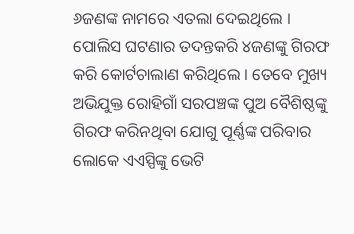୬ଜଣଙ୍କ ନାମରେ ଏତଲା ଦେଇଥିଲେ । ପୋଲିସ ଘଟଣାର ତଦନ୍ତକରି ୪ଜଣଙ୍କୁ ଗିରଫ କରି କୋର୍ଟଚାଲାଣ କରିଥିଲେ । ତେବେ ମୁଖ୍ୟ ଅଭିଯୁକ୍ତ ରୋହିଗାଁ ସରପଞ୍ଚଙ୍କ ପୁଅ ବୈଶିଷ୍ଠଙ୍କୁ ଗିରଫ କରିନଥିବା ଯୋଗୁ ପୂର୍ଣ୍ଣଙ୍କ ପରିବାର ଲୋକେ ଏଏସ୍ପିଙ୍କୁ ଭେଟି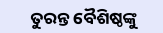ତୁରନ୍ତ ବୈଶିଷ୍ଠଙ୍କୁ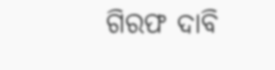ଗିରଫ ଦାବି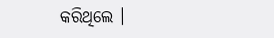କରିଥିଲେ ।